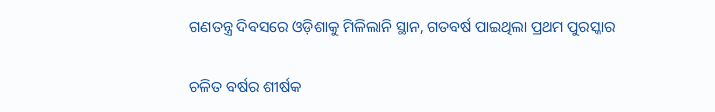ଗଣତନ୍ତ୍ର ଦିବସରେ ଓଡ଼ିଶାକୁ ମିଳିଲାନି ସ୍ଥାନ, ଗତବର୍ଷ ପାଇଥିଲା ପ୍ରଥମ ପୁରସ୍କାର

ଚଳିତ ବର୍ଷର ଶୀର୍ଷକ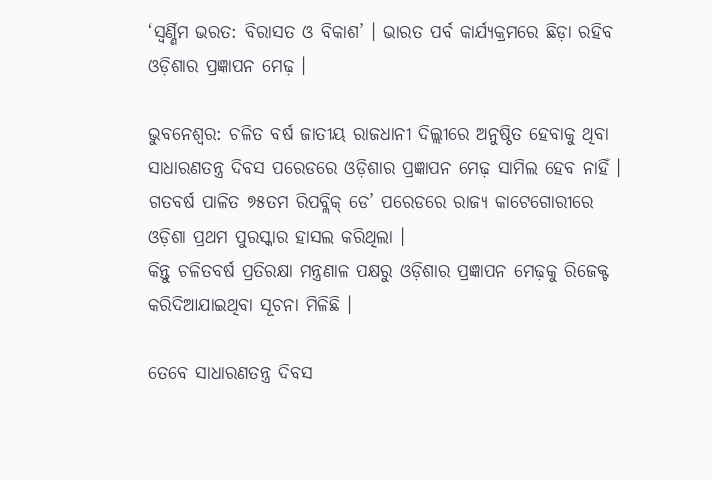‘ସ୍ୱର୍ଣ୍ଣିମ ଭରତ: ବିରାସତ ଓ ବିକାଶ’ । ଭାରତ ପର୍ବ କାର୍ଯ୍ୟକ୍ରମରେ ଛିଡ଼ା ରହିବ ଓଡ଼ିଶାର ପ୍ରଜ୍ଞାପନ ମେଢ଼ ।

ଭୁବନେଶ୍ୱର: ଚଳିତ ବର୍ଷ ଜାତୀୟ ରାଜଧାନୀ ଦିଲ୍ଲୀରେ ଅନୁଷ୍ଠିତ ହେବାକୁ ଥିବା ସାଧାରଣତନ୍ତ୍ର ଦିବସ ପରେଡରେ ଓଡ଼ିଶାର ପ୍ରଜ୍ଞାପନ ମେଢ଼ ସାମିଲ ହେବ ନାହିଁ । ଗତବର୍ଷ ପାଳିତ ୭୫ତମ ରିପବ୍ଲିକ୍ ଡେ’ ପରେଡରେ ରାଜ୍ୟ କାଟେଗୋରୀରେ ଓଡ଼ିଶା ପ୍ରଥମ ପୁରସ୍କାର ହାସଲ କରିଥିଲା ।
କିନ୍ତୁ ଚଳିତବର୍ଷ ପ୍ରତିରକ୍ଷା ମନ୍ତ୍ରଣାଳ ପକ୍ଷରୁ ଓଡ଼ିଶାର ପ୍ରଜ୍ଞାପନ ମେଢ଼କୁ ରିଜେକ୍ଟ କରିଦିଆଯାଇଥିବା ସୂଚନା ମିଳିଛି ।

ତେବେ ସାଧାରଣତନ୍ତ୍ର ଦିବସ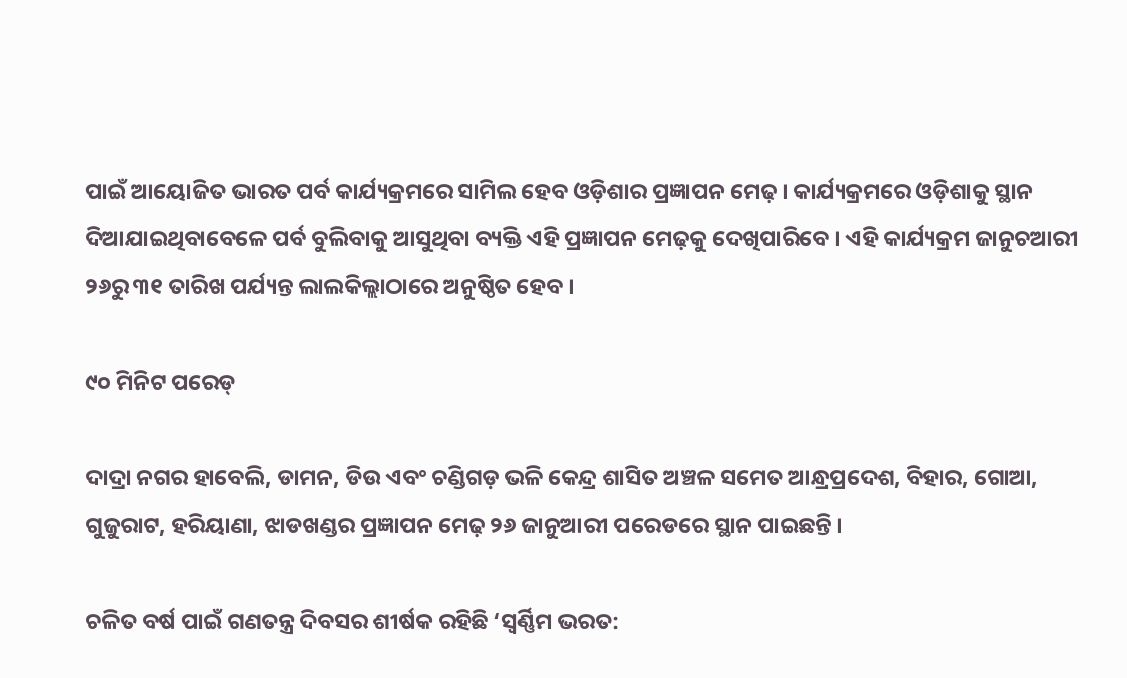ପାଇଁ ଆୟୋଜିତ ଭାରତ ପର୍ବ କାର୍ଯ୍ୟକ୍ରମରେ ସାମିଲ ହେବ ଓଡ଼ିଶାର ପ୍ରଜ୍ଞାପନ ମେଢ଼ । କାର୍ଯ୍ୟକ୍ରମରେ ଓଡ଼ିଶାକୁ ସ୍ଥାନ ଦିଆଯାଇଥିବାବେଳେ ପର୍ବ ବୁଲିବାକୁ ଆସୁଥିବା ବ୍ୟକ୍ତି ଏହି ପ୍ରଜ୍ଞାପନ ମେଢ଼କୁ ଦେଖିପାରିବେ । ଏହି କାର୍ଯ୍ୟକ୍ରମ ଜାନୁଚଆରୀ ୨୬ରୁ ୩୧ ତାରିଖ ପର୍ଯ୍ୟନ୍ତ ଲାଲକିଲ୍ଲାଠାରେ ଅନୁଷ୍ଠିତ ହେବ ।

୯୦ ମିନିଟ ପରେଡ୍

ଦାଦ୍ରା ନଗର ହାବେଲି, ଡାମନ, ଡିଉ ଏବଂ ଚଣ୍ଡିଗଡ଼ ଭଳି କେନ୍ଦ୍ର ଶାସିତ ଅଞ୍ଚଳ ସମେତ ଆନ୍ଧ୍ରପ୍ରଦେଶ, ବିହାର, ଗୋଆ, ଗୁଜୁରାଟ, ହରିୟାଣା, ଝାଡଖଣ୍ଡର ପ୍ରଜ୍ଞାପନ ମେଢ଼ ୨୬ ଜାନୁଆରୀ ପରେଡରେ ସ୍ଥାନ ପାଇଛନ୍ତି ।

ଚଳିତ ବର୍ଷ ପାଇଁ ଗଣତନ୍ତ୍ର ଦିବସର ଶୀର୍ଷକ ରହିଛି ‘ସ୍ୱର୍ଣ୍ଣିମ ଭରତ: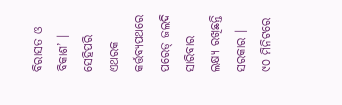ବିରାସତ ଓ ବିକାଶ’ । ସେହିପରି ଏଥରକ କର୍ତ୍ତବ୍ୟପଥରେ ପରେଡ୍ ଜଲଦି ସାରିବାର ଲକ୍ଷ୍ୟ ରଖିଛନ୍ତି ସରକାର । ୯୦ ମିନିଟରେ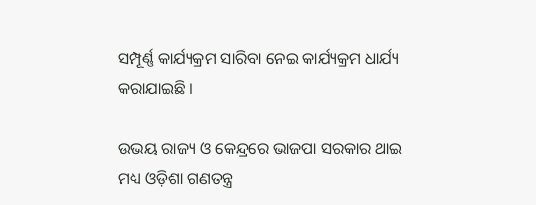ସମ୍ପୂର୍ଣ୍ଣ କାର୍ଯ୍ୟକ୍ରମ ସାରିବା ନେଇ କାର୍ଯ୍ୟକ୍ରମ ଧାର୍ଯ୍ୟ କରାଯାଇଛି ।

ଉଭୟ ରାଜ୍ୟ ଓ କେନ୍ଦ୍ରରେ ଭାଜପା ସରକାର ଥାଇ ମଧ୍ୟ ଓଡ଼ିଶା ଗଣତନ୍ତ୍ର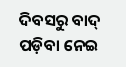ଦିବସରୁ ବାଦ୍ ପଡ଼ିବା ନେଇ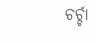ଚର୍ଚ୍ଚା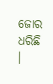ଜୋର ଧରିଛି ।